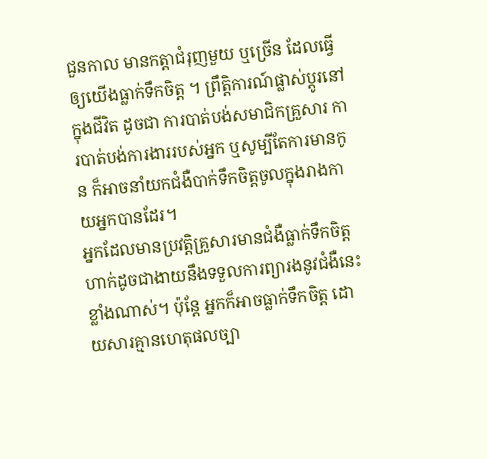ជួនកាល មានកត្តាជំរុញមួយ ឬច្រើន ដែលធ្វើឲ្យយើងធ្លាក់ទឹកចិត្ត ។ ព្រឹត្តិការណ៍ផ្លាស់ប្តូរនៅក្នុងជីវិត ដូចជា ការបាត់បង់សមាជិកគ្រួសារ ការបាត់បង់ការងាររបស់អ្នក ឬសូម្បីតែការមានកូន ក៏អាចនាំយកជំងឺបាក់ទឹកចិត្តចូលក្នុងរាងកាយអ្នកបានដែរ។
អ្នកដែលមានប្រវត្តិគ្រួសារមានជំងឺធ្លាក់ទឹកចិត្ត ហាក់ដូចជាងាយនឹងទទួលការព្យារងនូវជំងឺនេះខ្លាំងណាស់។ ប៉ុន្តែ អ្នកក៏អាចធ្លាក់ទឹកចិត្ត ដោយសារគ្មានហេតុផលច្បា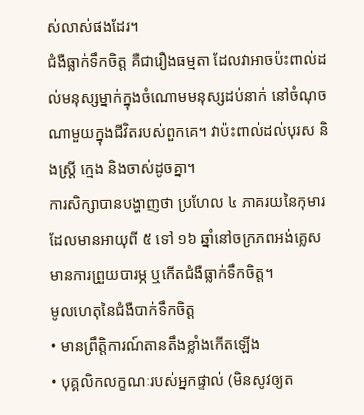ស់លាស់ផងដែរ។
ជំងឺធ្លាក់ទឹកចិត្ត គឺជារឿងធម្មតា ដែលវាអាចប៉ះពាល់ដល់មនុស្សម្នាក់ក្នុងចំណោមមនុស្សដប់នាក់ នៅចំណុចណាមួយក្នុងជីវិតរបស់ពួកគេ។ វាប៉ះពាល់ដល់បុរស និងស្ត្រី ក្មេង និងចាស់ដូចគ្នា។
ការសិក្សាបានបង្ហាញថា ប្រហែល ៤ ភាគរយនៃកុមារដែលមានអាយុពី ៥ ទៅ ១៦ ឆ្នាំនៅចក្រភពអង់គ្លេសមានការព្រួយបារម្ភ ឬកើតជំងឺធ្លាក់ទឹកចិត្ត។
មូលហេតុនៃជំងឺបាក់ទឹកចិត្ត
• មានព្រឹត្តិការណ៍តានតឹងខ្លាំងកើតឡើង
• បុគ្គលិកលក្ខណៈរបស់អ្នកផ្ទាល់ (មិនសូវឲ្យត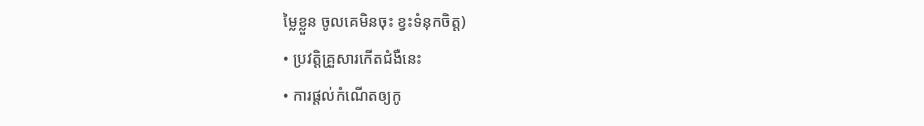ម្លៃខ្លួន ចូលគេមិនចុះ ខ្វះទំនុកចិត្ត)
• ប្រវត្តិគ្រួសារកើតជំងឺនេះ
• ការផ្ដល់កំណើតឲ្យកូ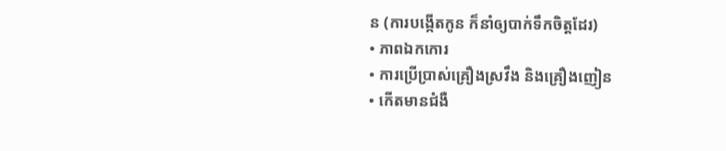ន (ការបង្កើតកូន ក៏នាំឲ្យបាក់ទឹកចិត្តដែរ)
• ភាពឯកកោរ
• ការប្រើប្រាស់គ្រឿងស្រវឹង និងគ្រឿងញៀន
• កើតមានជំងឺ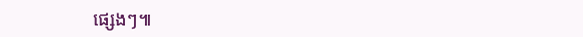ផ្សេងៗ៕